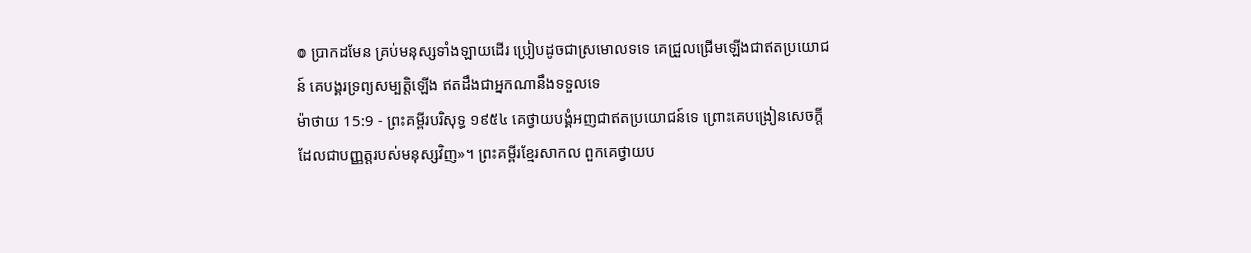៙ ប្រាកដមែន គ្រប់មនុស្សទាំងឡាយដើរ ប្រៀបដូចជាស្រមោលទទេ គេជ្រួលជ្រើមឡើងជាឥតប្រយោជន៍ គេបង្គរទ្រព្យសម្បត្តិឡើង ឥតដឹងជាអ្នកណានឹងទទួលទេ
ម៉ាថាយ 15:9 - ព្រះគម្ពីរបរិសុទ្ធ ១៩៥៤ គេថ្វាយបង្គំអញជាឥតប្រយោជន៍ទេ ព្រោះគេបង្រៀនសេចក្ដីដែលជាបញ្ញត្តរបស់មនុស្សវិញ»។ ព្រះគម្ពីរខ្មែរសាកល ពួកគេថ្វាយប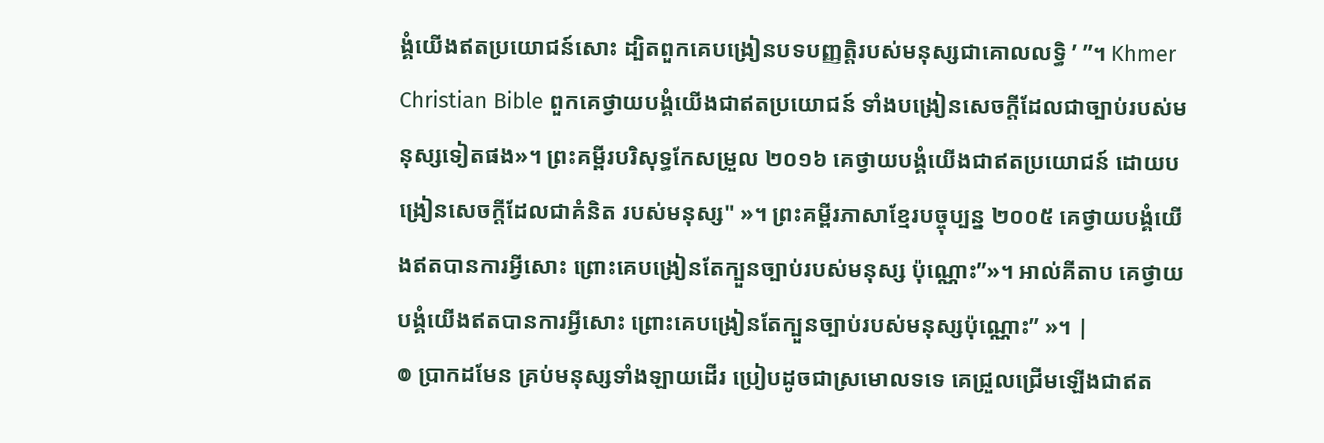ង្គំយើងឥតប្រយោជន៍សោះ ដ្បិតពួកគេបង្រៀនបទបញ្ញត្តិរបស់មនុស្សជាគោលលទ្ធិ ’ ”។ Khmer Christian Bible ពួកគេថ្វាយបង្គំយើងជាឥតប្រយោជន៍ ទាំងបង្រៀនសេចក្ដីដែលជាច្បាប់របស់មនុស្សទៀតផង»។ ព្រះគម្ពីរបរិសុទ្ធកែសម្រួល ២០១៦ គេថ្វាយបង្គំយើងជាឥតប្រយោជន៍ ដោយបង្រៀនសេចក្តីដែលជាគំនិត របស់មនុស្ស" »។ ព្រះគម្ពីរភាសាខ្មែរបច្ចុប្បន្ន ២០០៥ គេថ្វាយបង្គំយើងឥតបានការអ្វីសោះ ព្រោះគេបង្រៀនតែក្បួនច្បាប់របស់មនុស្ស ប៉ុណ្ណោះ”»។ អាល់គីតាប គេថ្វាយបង្គំយើងឥតបានការអ្វីសោះ ព្រោះគេបង្រៀនតែក្បួនច្បាប់របស់មនុស្សប៉ុណ្ណោះ” »។ |
៙ ប្រាកដមែន គ្រប់មនុស្សទាំងឡាយដើរ ប្រៀបដូចជាស្រមោលទទេ គេជ្រួលជ្រើមឡើងជាឥត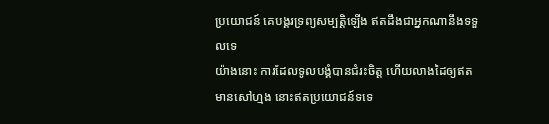ប្រយោជន៍ គេបង្គរទ្រព្យសម្បត្តិឡើង ឥតដឹងជាអ្នកណានឹងទទួលទេ
យ៉ាងនោះ ការដែលទូលបង្គំបានជំរះចិត្ត ហើយលាងដៃឲ្យឥតមានសៅហ្មង នោះឥតប្រយោជន៍ទទេ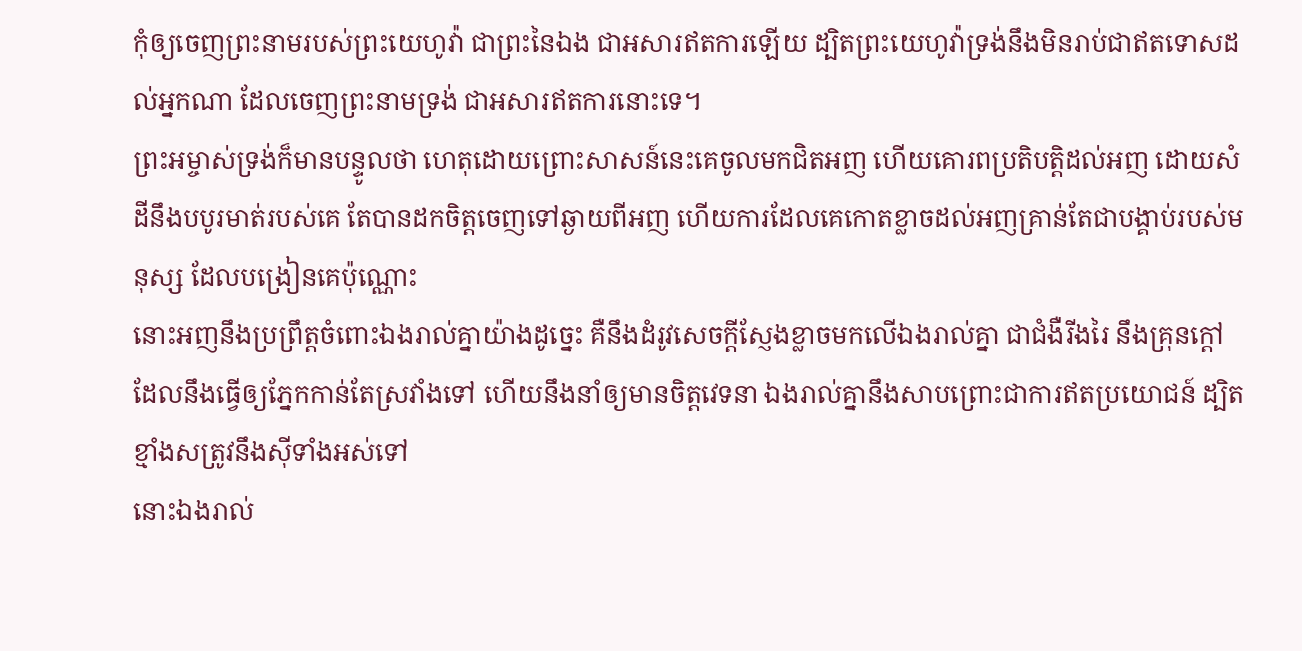កុំឲ្យចេញព្រះនាមរបស់ព្រះយេហូវ៉ា ជាព្រះនៃឯង ជាអសារឥតការឡើយ ដ្បិតព្រះយេហូវ៉ាទ្រង់នឹងមិនរាប់ជាឥតទោសដល់អ្នកណា ដែលចេញព្រះនាមទ្រង់ ជាអសារឥតការនោះទេ។
ព្រះអម្ចាស់ទ្រង់ក៏មានបន្ទូលថា ហេតុដោយព្រោះសាសន៍នេះគេចូលមកជិតអញ ហើយគោរពប្រតិបត្តិដល់អញ ដោយសំដីនឹងបបូរមាត់របស់គេ តែបានដកចិត្តចេញទៅឆ្ងាយពីអញ ហើយការដែលគេកោតខ្លាចដល់អញគ្រាន់តែជាបង្គាប់របស់មនុស្ស ដែលបង្រៀនគេប៉ុណ្ណោះ
នោះអញនឹងប្រព្រឹត្តចំពោះឯងរាល់គ្នាយ៉ាងដូច្នេះ គឺនឹងដំរូវសេចក្ដីស្ញែងខ្លាចមកលើឯងរាល់គ្នា ជាជំងឺរីងរៃ នឹងគ្រុនក្តៅ ដែលនឹងធ្វើឲ្យភ្នែកកាន់តែស្រវាំងទៅ ហើយនឹងនាំឲ្យមានចិត្តវេទនា ឯងរាល់គ្នានឹងសាបព្រោះជាការឥតប្រយោជន៍ ដ្បិតខ្មាំងសត្រូវនឹងស៊ីទាំងអស់ទៅ
នោះឯងរាល់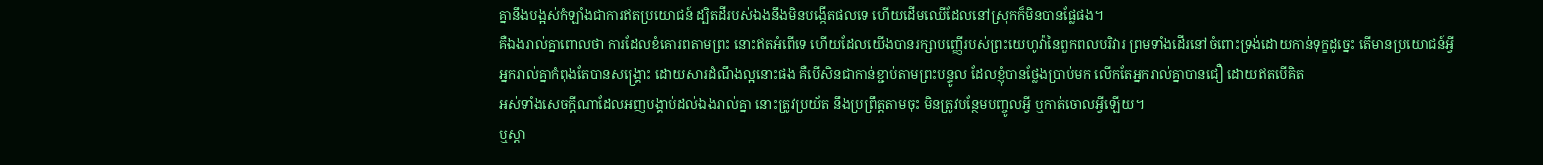គ្នានឹងបង្អស់កំឡាំងជាការឥតប្រយោជន៍ ដ្បិតដីរបស់ឯងនឹងមិនបង្កើតផលទេ ហើយដើមឈើដែលនៅស្រុកក៏មិនបានផ្លែផង។
គឺឯងរាល់គ្នាពោលថា ការដែលខំគោរពតាមព្រះ នោះឥតអំពើទេ ហើយដែលយើងបានរក្សាបញ្ញើរបស់ព្រះយេហូវ៉ានៃពួកពលបរិវារ ព្រមទាំងដើរនៅចំពោះទ្រង់ដោយកាន់ទុក្ខដូច្នេះ តើមានប្រយោជន៍អ្វី
អ្នករាល់គ្នាកំពុងតែបានសង្គ្រោះ ដោយសារដំណឹងល្អនោះផង គឺបើសិនជាកាន់ខ្ជាប់តាមព្រះបន្ទូល ដែលខ្ញុំបានថ្លែងប្រាប់មក លើកតែអ្នករាល់គ្នាបានជឿ ដោយឥតបើគិត
អស់ទាំងសេចក្ដីណាដែលអញបង្គាប់ដល់ឯងរាល់គ្នា នោះត្រូវប្រយ័ត នឹងប្រព្រឹត្តតាមចុះ មិនត្រូវបន្ថែមបញ្ចូលអ្វី ឬកាត់ចោលអ្វីឡើយ។
ឬស្តា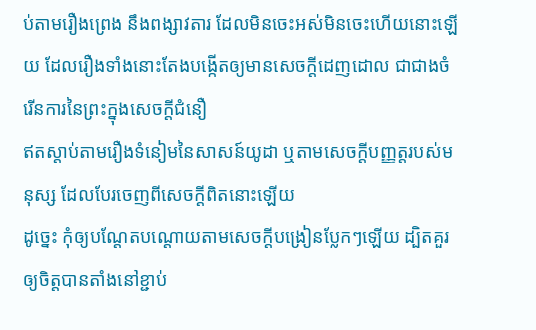ប់តាមរឿងព្រេង នឹងពង្សាវតារ ដែលមិនចេះអស់មិនចេះហើយនោះឡើយ ដែលរឿងទាំងនោះតែងបង្កើតឲ្យមានសេចក្ដីដេញដោល ជាជាងចំរើនការនៃព្រះក្នុងសេចក្ដីជំនឿ
ឥតស្តាប់តាមរឿងទំនៀមនៃសាសន៍យូដា ឬតាមសេចក្ដីបញ្ញត្តរបស់មនុស្ស ដែលបែរចេញពីសេចក្ដីពិតនោះឡើយ
ដូច្នេះ កុំឲ្យបណ្តែតបណ្តោយតាមសេចក្ដីបង្រៀនប្លែកៗឡើយ ដ្បិតគួរឲ្យចិត្តបានតាំងនៅខ្ជាប់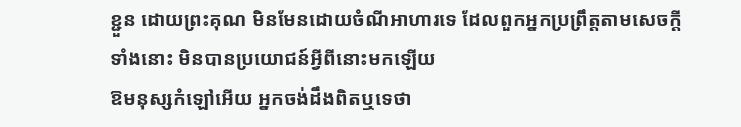ខ្ជួន ដោយព្រះគុណ មិនមែនដោយចំណីអាហារទេ ដែលពួកអ្នកប្រព្រឹត្តតាមសេចក្ដីទាំងនោះ មិនបានប្រយោជន៍អ្វីពីនោះមកឡើយ
ឱមនុស្សកំឡៅអើយ អ្នកចង់ដឹងពិតឬទេថា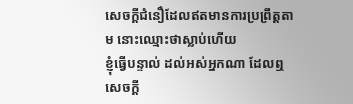សេចក្ដីជំនឿដែលឥតមានការប្រព្រឹត្តតាម នោះឈ្មោះថាស្លាប់ហើយ
ខ្ញុំធ្វើបន្ទាល់ ដល់អស់អ្នកណា ដែលឮសេចក្ដី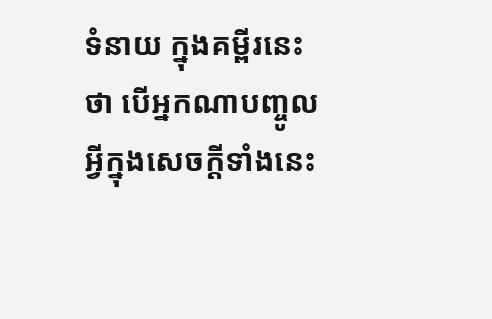ទំនាយ ក្នុងគម្ពីរនេះថា បើអ្នកណាបញ្ចូលអ្វីក្នុងសេចក្ដីទាំងនេះ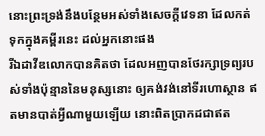នោះព្រះទ្រង់នឹងបន្ថែមអស់ទាំងសេចក្ដីវេទនា ដែលកត់ទុកក្នុងគម្ពីរនេះ ដល់អ្នកនោះផង
រីឯដាវីឌលោកបានគិតថា ដែលអញបានថែរក្សាទ្រព្យរបស់ទាំងប៉ុន្មាននៃមនុស្សនោះ ឲ្យគង់វង់នៅទីរហោស្ថាន ឥតមានបាត់អ្វីណាមួយឡើយ នោះពិតប្រាកដជាឥត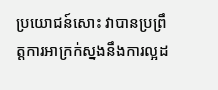ប្រយោជន៍សោះ វាបានប្រព្រឹត្តការអាក្រក់ស្នងនឹងការល្អដ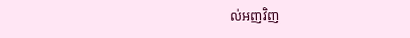ល់អញវិញ